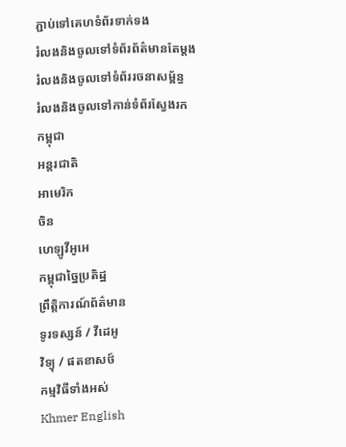ភ្ជាប់ទៅគេហទំព័រទាក់ទង
រំលងនិងចូលទៅទំព័រព័ត៌មានតែម្តង
រំលងនិងចូលទៅទំព័ររចនាសម្ព័ន្ធ
រំលងនិងចូលទៅកាន់ទំព័រស្វែងរក
កម្ពុជា
អន្តរជាតិ
អាមេរិក
ចិន
ហេឡូវីអូអេ
កម្ពុជាច្នៃប្រតិដ្ឋ
ព្រឹត្តិការណ៍ព័ត៌មាន
ទូរទស្សន៍ / វីដេអូ
វិទ្យុ / ផតខាសថ៍
កម្មវិធីទាំងអស់
Khmer English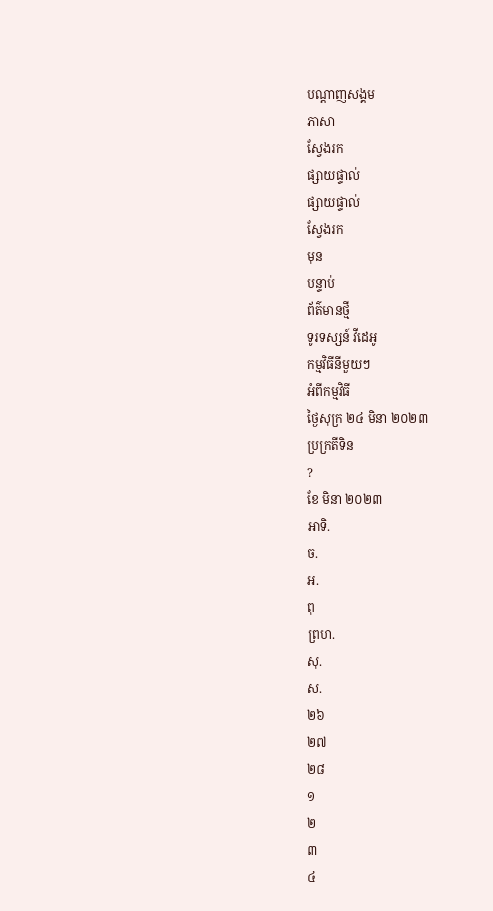បណ្តាញសង្គម
ភាសា
ស្វែងរក
ផ្សាយផ្ទាល់
ផ្សាយផ្ទាល់
ស្វែងរក
មុន
បន្ទាប់
ព័ត៌មានថ្មី
ទូរទស្សន៍ វីដេអូ
កម្មវិធីនីមួយៗ
អំពីកម្មវិធី
ថ្ងៃសុក្រ ២៤ មិនា ២០២៣
ប្រក្រតីទិន
?
ខែ មិនា ២០២៣
អាទិ.
ច.
អ.
ពុ
ព្រហ.
សុ.
ស.
២៦
២៧
២៨
១
២
៣
៤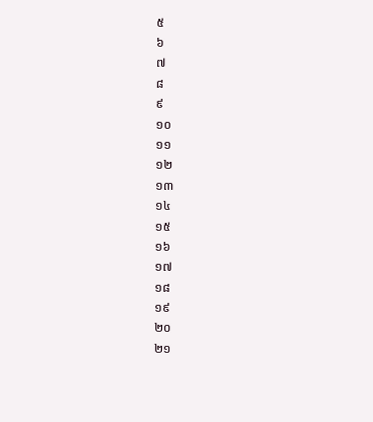៥
៦
៧
៨
៩
១០
១១
១២
១៣
១៤
១៥
១៦
១៧
១៨
១៩
២០
២១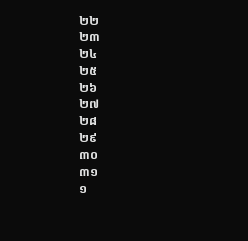២២
២៣
២៤
២៥
២៦
២៧
២៨
២៩
៣០
៣១
១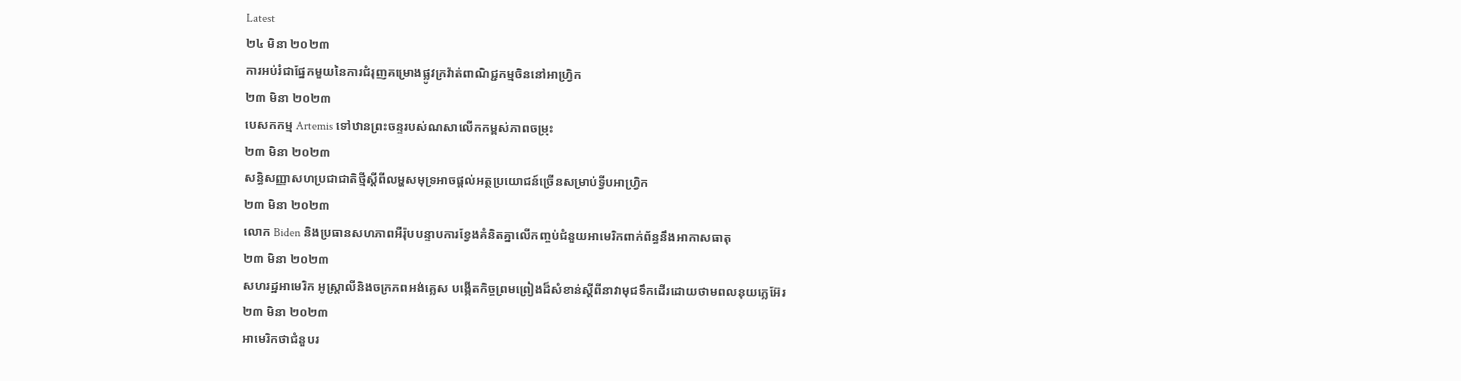Latest
២៤ មិនា ២០២៣
ការអប់រំជាផ្នែកមួយនៃការជំរុញគម្រោងផ្លូវក្រវ៉ាត់ពាណិជ្ជកម្មចិននៅអាហ្វ្រិក
២៣ មិនា ២០២៣
បេសកកម្ម Artemis ទៅឋានព្រះចន្ទរបស់ណសាលើកកម្ពស់ភាពចម្រុះ
២៣ មិនា ២០២៣
សន្ធិសញ្ញាសហប្រជាជាតិថ្មីស្ដីពីលម្ហសមុទ្រអាចផ្ដល់អត្ថប្រយោជន៍ច្រើនសម្រាប់ទ្វីបអាហ្វ្រិក
២៣ មិនា ២០២៣
លោក Biden និងប្រធានសហភាពអឺរ៉ុបបន្ទាបការខ្វែងគំនិតគ្នាលើកញ្ចប់ជំនួយអាមេរិកពាក់ព័ន្ធនឹងអាកាសធាតុ
២៣ មិនា ២០២៣
សហរដ្ឋអាមេរិក អូស្ត្រាលីនិងចក្រភពអង់គ្លេស បង្កើតកិច្ចព្រមព្រៀងដ៏សំខាន់ស្តីពីនាវាមុជទឹកដើរដោយថាមពលនុយក្លេអ៊ែរ
២៣ មិនា ២០២៣
អាមេរិកថាជំនួបរ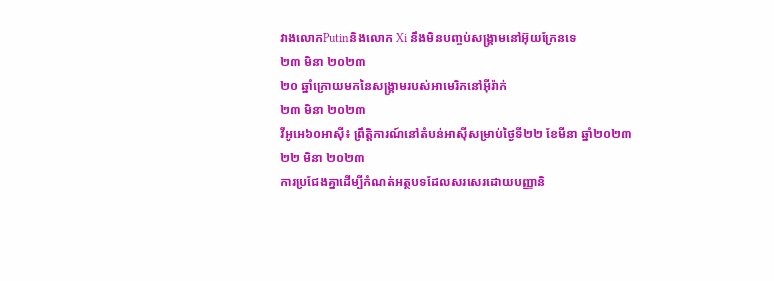វាងលោកPutinនិងលោក Xi នឹងមិនបញ្ចប់សង្គ្រាមនៅអ៊ុយក្រែនទេ
២៣ មិនា ២០២៣
២០ ឆ្នាំក្រោយមកនៃសង្គ្រាមរបស់អាមេរិកនៅអ៊ីរ៉ាក់
២៣ មិនា ២០២៣
វីអូអេ៦០អាស៊ី៖ ព្រឹត្តិការណ៍នៅតំបន់អាស៊ីសម្រាប់ថ្ងៃទី២២ ខែមីនា ឆ្នាំ២០២៣
២២ មិនា ២០២៣
ការប្រជែងគ្នាដើម្បីកំណត់អត្ថបទដែលសរសេរដោយបញ្ញានិ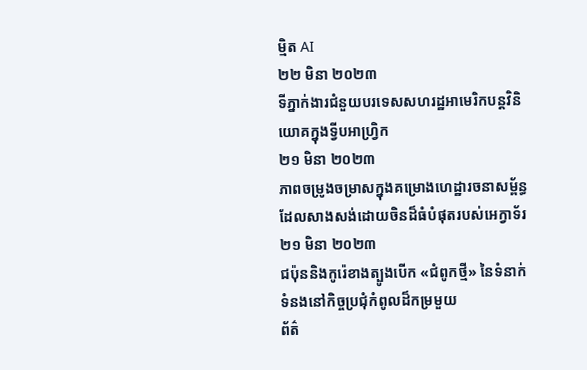ម្មិត AI
២២ មិនា ២០២៣
ទីភ្នាក់ងារជំនួយបរទេសសហរដ្ឋអាមេរិកបន្តវិនិយោគក្នុងទ្វីបអាហ្វ្រិក
២១ មិនា ២០២៣
ភាពចម្រូងចម្រាសក្នុងគម្រោងហេដ្ឋារចនាសម្ព័ន្ធដែលសាងសង់ដោយចិនដ៏ធំបំផុតរបស់អេក្វាទ័រ
២១ មិនា ២០២៣
ជប៉ុននិងកូរ៉េខាងត្បូងបើក «ជំពូកថ្មី» នៃទំនាក់ទំនងនៅកិច្ចប្រជុំកំពូលដ៏កម្រមួយ
ព័ត៌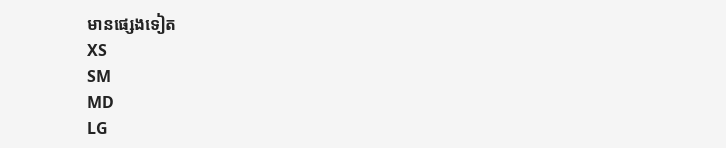មានផ្សេងទៀត
XS
SM
MD
LG